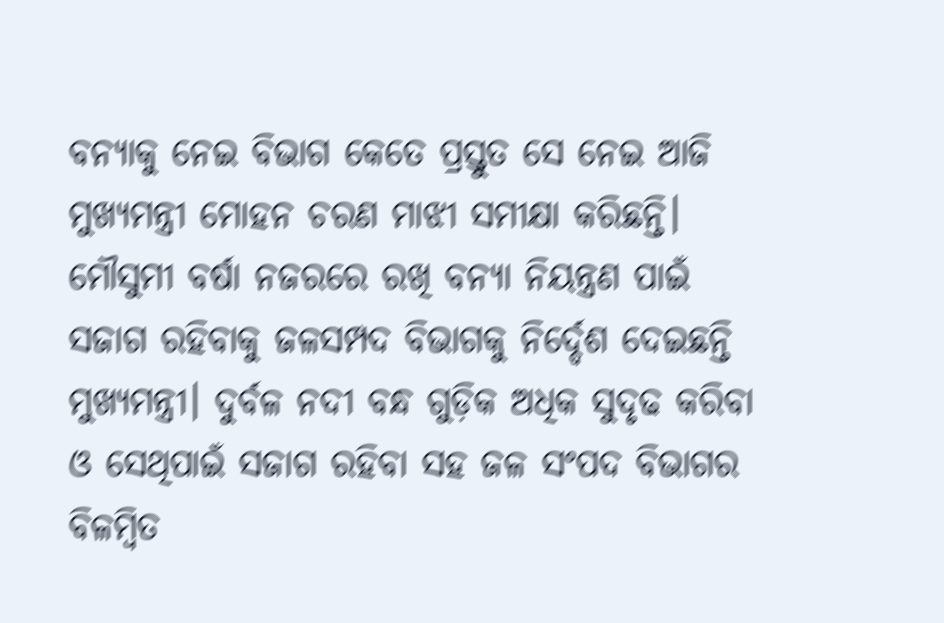ବନ୍ୟାକୁ ନେଇ ବିଭାଗ କେତେ ପ୍ରସ୍ତୁତ ସେ ନେଇ ଆଜି ମୁଖ୍ୟମନ୍ତ୍ରୀ ମୋହନ ଚରଣ ମାଝୀ ସମୀକ୍ଷା କରିଛନ୍ତି। ମୌସୁମୀ ବର୍ଷା ନଜରରେ ରଖି ବନ୍ୟା ନିୟନ୍ତ୍ରଣ ପାଇଁ ସଜାଗ ରହିବାକୁ ଜଳସମ୍ପଦ ବିଭାଗକୁ ନିର୍ଦ୍ଦେଶ ଦେଇଛନ୍ତି ମୁଖ୍ୟମନ୍ତ୍ରୀ। ଦୁର୍ବଳ ନଦୀ ବନ୍ଧ ଗୁଡ଼ିକ ଅଧିକ ସୁଦୃଢ କରିବା ଓ ସେଥିପାଇଁ ସଜାଗ ରହିବା ସହ ଜଳ ସଂପଦ ବିଭାଗର ବିଳମ୍ବିତ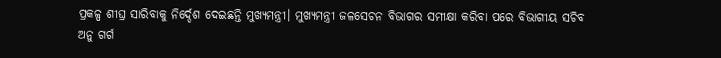ପ୍ରକଳ୍ପ ଶୀଘ୍ର ସାରିବାକୁ ନିର୍ଦ୍ଦେଶ ଦେଇଛନ୍ତି ମୁଖ୍ୟମନ୍ତ୍ରୀ। ମୁଖ୍ୟମନ୍ତ୍ରୀ ଜଳସେଚନ ବିଭାଗର ସମୀକ୍ଷା କରିବା ପରେ ବିଭାଗୀୟ ସଚିବ ଅନୁ ଗର୍ଗ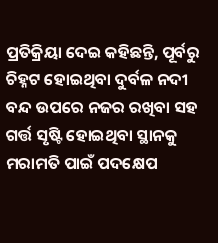ପ୍ରତିକ୍ରିୟା ଦେଇ କହିଛନ୍ତି, ପୂର୍ବରୁ ଚିହ୍ନଟ ହୋଇଥିବା ଦୁର୍ବଳ ନଦୀ ବନ୍ଦ ଉପରେ ନଜର ରଖିବା ସହ ଗର୍ତ୍ତ ସୃଷ୍ଟି ହୋଇଥିବା ସ୍ଥାନକୁ ମରାମତି ପାଇଁ ପଦକ୍ଷେପ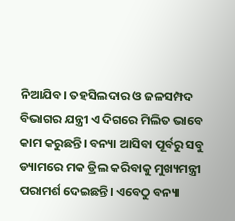ନିଆଯିବ। ତହସିଲଦାର ଓ ଜଳସମ୍ପଦ ବିଭାଗର ଯନ୍ତ୍ରୀ ଏ ଦିଗରେ ମିଲିତ ଭାବେ କାମ କରୁଛନ୍ତି। ବନ୍ୟା ଆସିବା ପୂର୍ବରୁ ସବୁ ଡ୍ୟାମରେ ମକ ଡ୍ରିଲ କରିବାକୁ ମୁଖ୍ୟମନ୍ତ୍ରୀ ପରାମର୍ଶ ଦେଇଛନ୍ତି। ଏବେଠୁ ବନ୍ୟା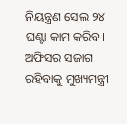ନିୟନ୍ତ୍ରଣ ସେଲ ୨୪ ଘଣ୍ଟା କାମ କରିବ। ଅଫିସର ସଜାଗ ରହିବାକୁ ମୁଖ୍ୟମନ୍ତ୍ରୀ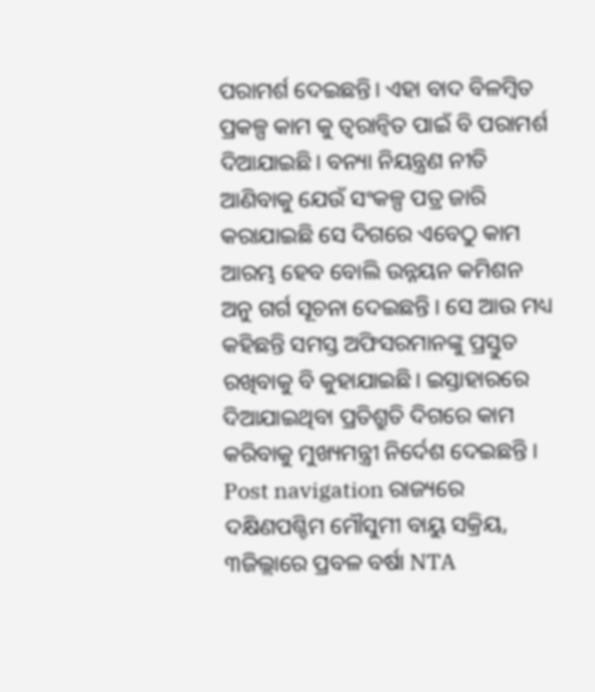ପରାମର୍ଶ ଦେଇଛନ୍ତି। ଏହା ବାଦ ବିଳମ୍ବିତ ପ୍ରକଳ୍ପ କାମ କୁ ତ୍ୱରାନ୍ୱିତ ପାଇଁ ବି ପରାମର୍ଶ ଦିଆଯାଇଛି। ବନ୍ୟା ନିୟନ୍ତ୍ରଣ ନୀତି ଆଣିବାକୁ ଯେଉଁ ସଂକଳ୍ପ ପତ୍ର ଜାରି କରାଯାଇଛି ସେ ଦିଗରେ ଏବେଠୁ କାମ ଆରମ୍ଭ ହେବ ବୋଲି ଉନ୍ନୟନ କମିଶନ ଅନୁ ଗର୍ଗ ସୂଚନା ଦେଇଛନ୍ତି । ସେ ଆଉ ମଧ୍ୟ କହିଛନ୍ତି ସମସ୍ତ ଅଫିସରମାନଙ୍କୁ ପ୍ରସ୍ତୁତ ରଖିବାକୁ ବି କୁହାଯାଇଛି। ଇସ୍ତାହାରରେ ଦିଆଯାଇଥିବା ପ୍ରତିଶ୍ରୁତି ଦିଗରେ କାମ କରିବାକୁ ମୁଖ୍ୟମନ୍ତ୍ରୀ ନିର୍ଦେଶ ଦେଇଛନ୍ତି । Post navigation ରାଜ୍ୟରେ ଦକ୍ଷିଣପଶ୍ଚିମ ମୌସୁମୀ ବାୟୁ ସକ୍ରିୟ, ୩ଜିଲ୍ଲାରେ ପ୍ରବଳ ବର୍ଷା NTA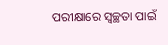ପରୀକ୍ଷାରେ ସ୍ୱଚ୍ଛତା ପାଇଁ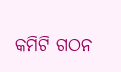କମିଟି ଗଠନ